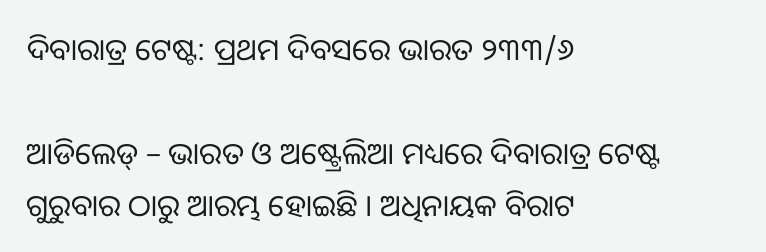ଦିବାରାତ୍ର ଟେଷ୍ଟ: ପ୍ରଥମ ଦିବସରେ ଭାରତ ୨୩୩/୬

ଆଡିଲେଡ୍ – ଭାରତ ଓ ଅଷ୍ଟ୍ରେଲିଆ ମଧ୍ୟରେ ଦିବାରାତ୍ର ଟେଷ୍ଟ ଗୁରୁବାର ଠାରୁ ଆରମ୍ଭ ହୋଇଛି । ଅଧିନାୟକ ବିରାଟ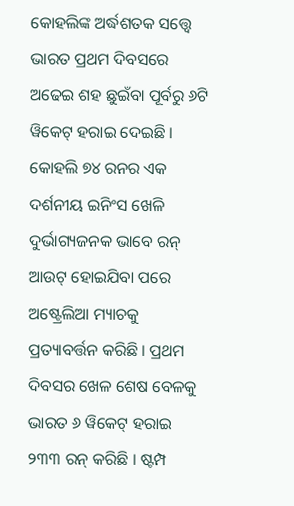କୋହଲିଙ୍କ ଅର୍ଦ୍ଧଶତକ ସତ୍ତ୍ୱେ ଭାରତ ପ୍ରଥମ ଦିବସରେ ଅଢେଇ ଶହ ଛୁଇଁବା ପୂର୍ବରୁ ୬ଟି ୱିକେଟ୍ ହରାଇ ଦେଇଛି । କୋହଲି ୭୪ ରନର ଏକ ଦର୍ଶନୀୟ ଇନିଂସ ଖେଳି ଦୁର୍ଭାଗ୍ୟଜନକ ଭାବେ ରନ୍ ଆଉଟ୍ ହୋଇଯିବା ପରେ ଅଷ୍ଟ୍ରେଲିଆ ମ୍ୟାଚକୁ ପ୍ରତ୍ୟାବର୍ତ୍ତନ କରିଛି । ପ୍ରଥମ ଦିବସର ଖେଳ ଶେଷ ବେଳକୁ ଭାରତ ୬ ୱିକେଟ୍ ହରାଇ ୨୩୩ ରନ୍ କରିଛି । ଷ୍ଟମ୍ପ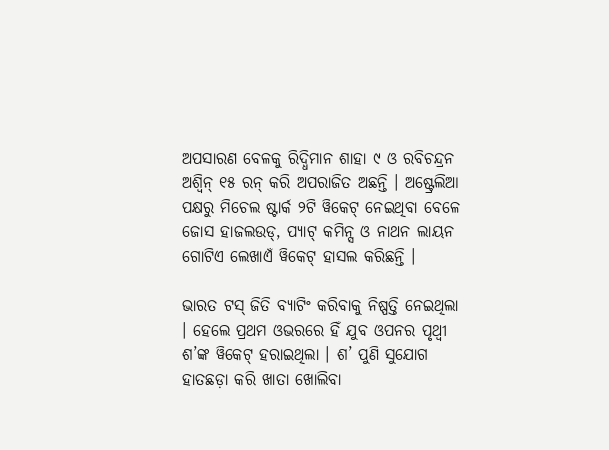ଅପସାରଣ ବେଳକୁ ରିଦ୍ଧିମାନ ଶାହା ୯ ଓ ରବିଚନ୍ଦ୍ରନ ଅଶ୍ୱିନ୍ ୧୫ ରନ୍ କରି ଅପରାଜିତ ଅଛନ୍ତି । ଅଷ୍ଟ୍ରେଲିଆ ପକ୍ଷରୁ ମିଚେଲ ଷ୍ଟାର୍କ ୨ଟି ୱିକେଟ୍ ନେଇଥିବା ବେଳେ ଜୋସ ହାଜଲଉଡ୍, ପ୍ୟାଟ୍ କମିନ୍ସ ଓ ନାଥନ ଲାୟନ ଗୋଟିଏ ଲେଖାଏଁ ୱିକେଟ୍ ହାସଲ କରିଛନ୍ତି ।

ଭାରତ ଟସ୍ ଜିତି ବ୍ୟାଟିଂ କରିବାକୁ ନିଷ୍ପତ୍ତି ନେଇଥିଲା । ହେଲେ ପ୍ରଥମ ଓଭରରେ ହିଁ ଯୁବ ଓପନର ପୃଥ୍ୱୀ ଶ’ଙ୍କ ୱିକେଟ୍ ହରାଇଥିଲା । ଶ’ ପୁଣି ସୁଯୋଗ ହାତଛଡ଼ା କରି ଖାତା ଖୋଲିବା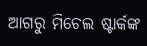ଆଗରୁ ମିଚେଲ ଷ୍ଟାର୍କଙ୍କ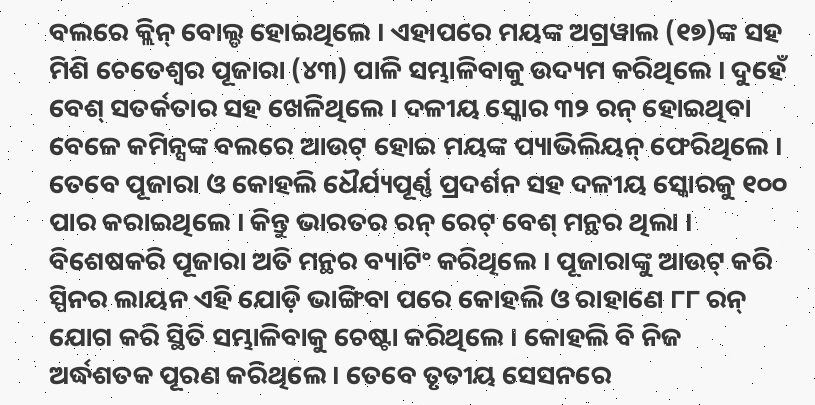ବଲରେ କ୍ଲିନ୍ ବୋଲ୍ଡ ହୋଇଥିଲେ । ଏହାପରେ ମୟଙ୍କ ଅଗ୍ରୱାଲ (୧୭)ଙ୍କ ସହ ମିଶି ଚେତେଶ୍ୱର ପୂଜାରା (୪୩) ପାଳି ସମ୍ଭାଳିବାକୁ ଉଦ୍ୟମ କରିଥିଲେ । ଦୁହେଁ ବେଶ୍ ସତର୍କତାର ସହ ଖେଳିଥିଲେ । ଦଳୀୟ ସ୍କୋର ୩୨ ରନ୍ ହୋଇଥିବା ବେଳେ କମିନ୍ସଙ୍କ ବଲରେ ଆଉଟ୍ ହୋଇ ମୟଙ୍କ ପ୍ୟାଭିଲିୟନ୍ ଫେରିଥିଲେ । ତେବେ ପୂଜାରା ଓ କୋହଲି ଧୈର୍ଯ୍ୟପୂର୍ଣ୍ଣ ପ୍ରଦର୍ଶନ ସହ ଦଳୀୟ ସ୍କୋରକୁ ୧୦୦ ପାର କରାଇଥିଲେ । କିନ୍ତୁ ଭାରତର ରନ୍ ରେଟ୍ ବେଶ୍ ମନ୍ଥର ଥିଲା । ବିଶେଷକରି ପୂଜାରା ଅତି ମନ୍ଥର ବ୍ୟାଟିଂ କରିଥିଲେ । ପୂଜାରାଙ୍କୁ ଆଉଟ୍ କରି ସ୍ପିନର ଲାୟନ ଏହି ଯୋଡ଼ି ଭାଙ୍ଗିବା ପରେ କୋହଲି ଓ ରାହାଣେ ୮୮ ରନ୍ ଯୋଗ କରି ସ୍ଥିତି ସମ୍ଭାଳିବାକୁ ଚେଷ୍ଟା କରିଥିଲେ । କୋହଲି ବି ନିଜ ଅର୍ଦ୍ଧଶତକ ପୂରଣ କରିଥିଲେ । ତେବେ ତୃତୀୟ ସେସନରେ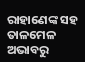ରାହାଣେଙ୍କ ସହ ତାଳମେଳ ଅଭାବରୁ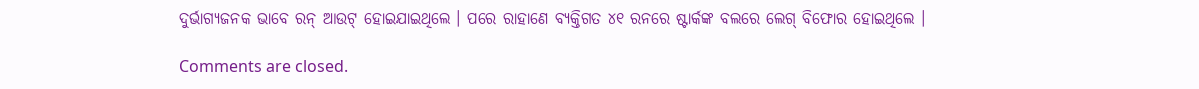ଦୁର୍ଭାଗ୍ୟଜନକ ଭାବେ ରନ୍ ଆଉଟ୍ ହୋଇଯାଇଥିଲେ । ପରେ ରାହାଣେ ବ୍ୟକ୍ତିଗତ ୪୧ ରନରେ ଷ୍ଟାର୍କଙ୍କ ବଲରେ ଲେଗ୍ ବିଫୋର ହୋଇଥିଲେ ।

Comments are closed.